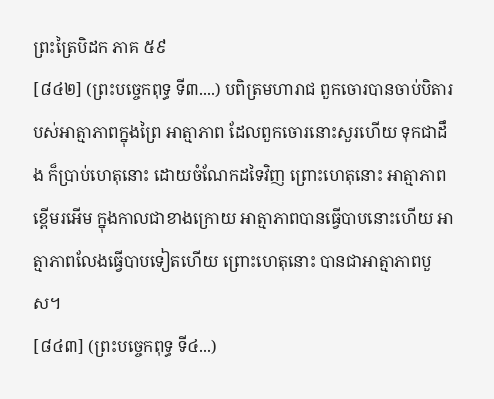ព្រះត្រៃបិដក ភាគ ៥៩
[៨៤២] (ព្រះបច្ចេកពុទ្ធ ទី៣....) បពិត្រមហារាជ ពួកចោរបានចាប់បិតារបស់អាត្មាភាពក្នុងព្រៃ អាត្មាភាព ដែលពួកចោរនោះសួរហើយ ទុកជាដឹង ក៏បា្រប់ហេតុនោះ ដោយចំណែកដទៃវិញ ព្រោះហេតុនោះ អាត្មាភាពខ្ពើមរអើម ក្នុងកាលជាខាងក្រោយ អាត្មាភាពបានធ្វើបាបនោះហើយ អាត្មាភាពលែងធ្វើបាបទៀតហើយ ព្រោះហេតុនោះ បានជាអាត្មាភាពបួស។
[៨៤៣] (ព្រះបច្ចេកពុទ្ធ ទី៤...)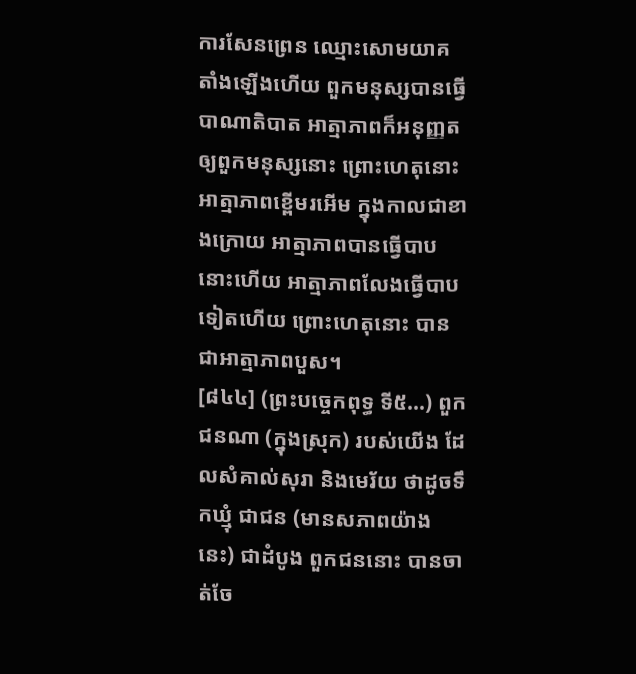ការសែនព្រេន ឈ្មោះសោមយាគ តាំងឡើងហើយ ពួកមនុស្សបានធ្វើបាណាតិបាត អាត្មាភាពក៏អនុញ្ញតឲ្យពួកមនុស្សនោះ ព្រោះហេតុនោះ អាត្មាភាពខ្ពើមរអើម ក្នុងកាលជាខាងក្រោយ អាត្មាភាពបានធ្វើបាបនោះហើយ អាត្មាភាពលែងធ្វើបាបទៀតហើយ ព្រោះហេតុនោះ បានជាអាត្មាភាពបួស។
[៨៤៤] (ព្រះបច្ចេកពុទ្ធ ទី៥...) ពួកជនណា (ក្នុងស្រុក) របស់យើង ដែលសំគាល់សុរា និងមេរ័យ ថាដូចទឹកឃ្មុំ ជាជន (មានសភាពយ៉ាងនេះ) ជាដំបូង ពួកជននោះ បានចាត់ចែ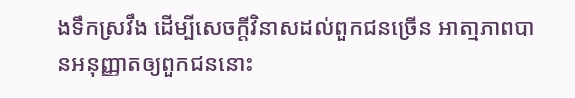ងទឹកស្រវឹង ដើម្បីសេចក្តីវិនាសដល់ពួកជនច្រើន អាតា្មភាពបានអនុញ្ញាតឲ្យពួកជននោះ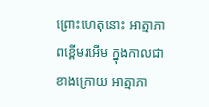ព្រោះហេតុនោះ អាត្មាភាពខ្ពើមរអើម ក្នុងកាលជាខាងក្រោយ អាត្មាភា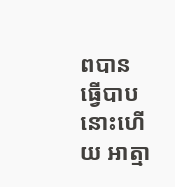ពបានធ្វើបាបនោះហើយ អាត្មា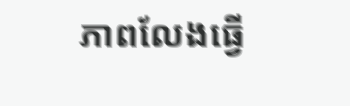ភាពលែងធ្វើ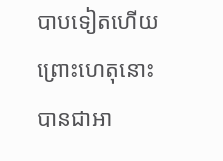បាបទៀតហើយ ព្រោះហេតុនោះ បានជាអា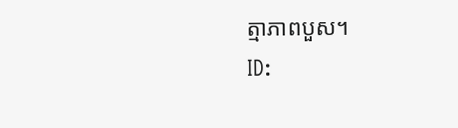ត្មាភាពបួស។
ID: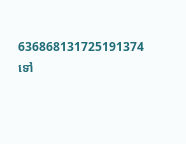636868131725191374
ទៅ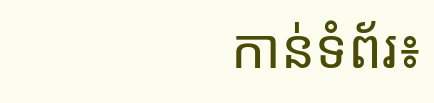កាន់ទំព័រ៖